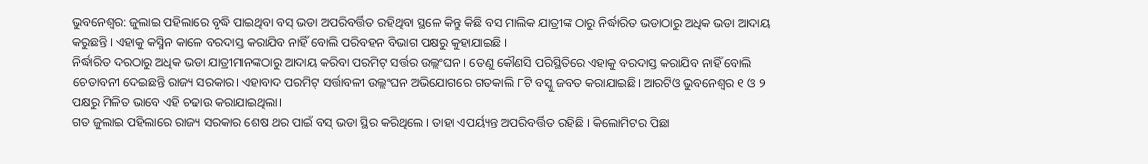ଭୁବନେଶ୍ୱର: ଜୁଲାଇ ପହିଲାରେ ବୃଦ୍ଧି ପାଇଥିବା ବସ୍ ଭଡା ଅପରିବର୍ତ୍ତିତ ରହିଥିବା ସ୍ଥଳେ କିନ୍ତୁ କିଛି ବସ ମାଲିକ ଯାତ୍ରୀଙ୍କ ଠାରୁ ନିର୍ଦ୍ଧାରିତ ଭଡାଠାରୁ ଅଧିକ ଭଡା ଆଦାୟ କରୁଛନ୍ତି । ଏହାକୁ କସ୍ମିନ କାଳେ ବରଦାସ୍ତ କରାଯିବ ନାହିଁ ବୋଲି ପରିବହନ ବିଭାଗ ପକ୍ଷରୁ କୁହାଯାଇଛି ।
ନିର୍ଦ୍ଧାରିତ ଦରଠାରୁ ଅଧିକ ଭଡା ଯାତ୍ରୀମାନଙ୍କଠାରୁ ଆଦାୟ କରିବା ପରମିଟ୍ ସର୍ତ୍ତର ଉଲ୍ଲଂଘନ । ତେଣୁ କୌଣସି ପରିସ୍ଥିତିରେ ଏହାକୁ ବରଦାସ୍ତ କରାଯିବ ନାହିଁ ବୋଲି ଚେତାବନୀ ଦେଇଛନ୍ତି ରାଜ୍ୟ ସରକାର। ଏହାବାଦ ପରମିଟ୍ ସର୍ତ୍ତାବଳୀ ଉଲ୍ଲଂଘନ ଅଭିଯୋଗରେ ଗତକାଲି ୮ଟି ବସ୍କୁ ଜବତ କରାଯାଇଛି। ଆରଟିଓ ଭୁବନେଶ୍ୱର ୧ ଓ ୨ ପକ୍ଷରୁ ମିଳିତ ଭାବେ ଏହି ଚଢାଉ କରାଯାଇଥିଲା।
ଗତ ଜୁଲାଇ ପହିଲାରେ ରାଜ୍ୟ ସରକାର ଶେଷ ଥର ପାଇଁ ବସ୍ ଭଡା ସ୍ଥିର କରିଥିଲେ । ତାହା ଏପର୍ୟ୍ୟନ୍ତ ଅପରିବର୍ତ୍ତିତ ରହିଛି । କିଲୋମିଟର ପିଛା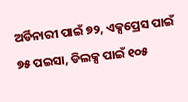ଅର୍ଡିନାରୀ ପାଇଁ ୭୨, ଏକ୍ସପ୍ରେସ ପାଇଁ ୭୫ ପଇସା, ଡିଲକ୍ସ ପାଇଁ ୧୦୫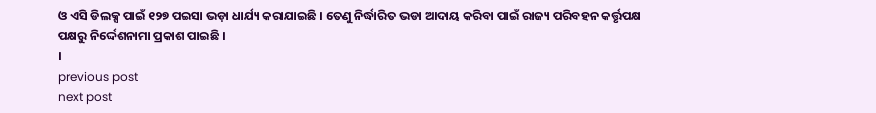ଓ ଏସି ଡିଲକ୍ସ ପାଇଁ ୧୨୭ ପଇସା ଭଡ଼ା ଧାର୍ଯ୍ୟ କରାଯାଇଛି । ତେଣୁ ନିର୍ଦ୍ଧାରିତ ଭଡା ଆଦାୟ କରିବା ପାଇଁ ରାଜ୍ୟ ପରିବହନ କର୍ତ୍ତୃପକ୍ଷ ପକ୍ଷରୁ ନିର୍ଦ୍ଦେଶନାମା ପ୍ରକାଶ ପାଇଛି ।
।
previous post
next post